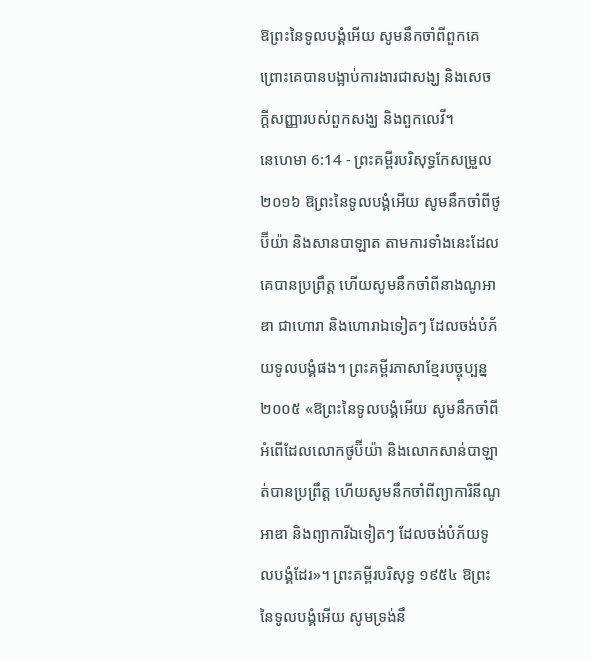ឱព្រះនៃទូលបង្គំអើយ សូមនឹកចាំពីពួកគេ ព្រោះគេបានបង្អាប់ការងារជាសង្ឃ និងសេចក្ដីសញ្ញារបស់ពួកសង្ឃ និងពួកលេវី។
នេហេមា 6:14 - ព្រះគម្ពីរបរិសុទ្ធកែសម្រួល ២០១៦ ឱព្រះនៃទូលបង្គំអើយ សូមនឹកចាំពីថូប៊ីយ៉ា និងសានបាឡាត តាមការទាំងនេះដែលគេបានប្រព្រឹត្ត ហើយសូមនឹកចាំពីនាងណូអាឌា ជាហោរា និងហោរាឯទៀតៗ ដែលចង់បំភ័យទូលបង្គំផង។ ព្រះគម្ពីរភាសាខ្មែរបច្ចុប្បន្ន ២០០៥ «ឱព្រះនៃទូលបង្គំអើយ សូមនឹកចាំពីអំពើដែលលោកថូប៊ីយ៉ា និងលោកសាន់បាឡាត់បានប្រព្រឹត្ត ហើយសូមនឹកចាំពីព្យាការិនីណូអាឌា និងព្យាការីឯទៀតៗ ដែលចង់បំភ័យទូលបង្គំដែរ»។ ព្រះគម្ពីរបរិសុទ្ធ ១៩៥៤ ឱព្រះនៃទូលបង្គំអើយ សូមទ្រង់នឹ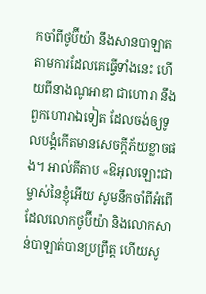កចាំពីថូប៊ីយ៉ា នឹងសានបាឡាត តាមការដែលគេធ្វើទាំងនេះ ហើយពីនាងណូអាឌា ជាហោរា នឹងពួកហោរាឯទៀត ដែលចង់ឲ្យទូលបង្គំកើតមានសេចក្ដីភ័យខ្លាចផង។ អាល់គីតាប «ឱអុលឡោះជាម្ចាស់នៃខ្ញុំអើយ សូមនឹកចាំពីអំពើដែលលោកថូប៊ីយ៉ា និងលោកសាន់បាឡាត់បានប្រព្រឹត្ត ហើយសូ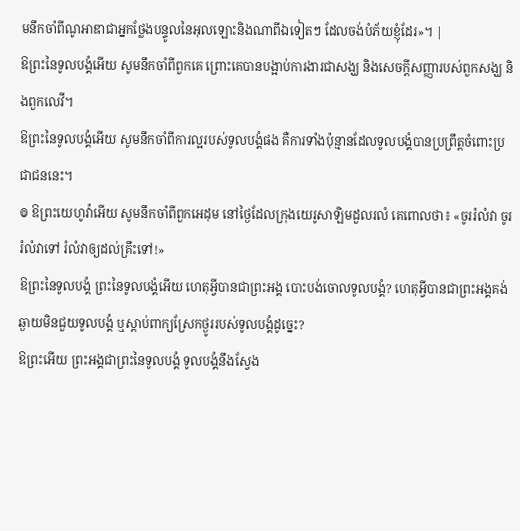មនឹកចាំពីណូអាឌាជាអ្នកថ្លែងបន្ទូលនៃអុលឡោះនិងណាពីឯទៀតៗ ដែលចង់បំភ័យខ្ញុំដែរ»។ |
ឱព្រះនៃទូលបង្គំអើយ សូមនឹកចាំពីពួកគេ ព្រោះគេបានបង្អាប់ការងារជាសង្ឃ និងសេចក្ដីសញ្ញារបស់ពួកសង្ឃ និងពួកលេវី។
ឱព្រះនៃទូលបង្គំអើយ សូមនឹកចាំពីការល្អរបស់ទូលបង្គំផង គឺការទាំងប៉ុន្មានដែលទូលបង្គំបានប្រព្រឹត្តចំពោះប្រជាជននេះ។
៙ ឱព្រះយេហូវ៉ាអើយ សូមនឹកចាំពីពួកអេដុម នៅថ្ងៃដែលក្រុងយេរូសាឡិមដួលរលំ គេពោលថា៖ «ចូររំលំវា ចូររំលំវាទៅ រំលំវាឲ្យដល់គ្រឹះទៅ!»
ឱព្រះនៃទូលបង្គំ ព្រះនៃទូលបង្គំអើយ ហេតុអ្វីបានជាព្រះអង្គ បោះបង់ចោលទូលបង្គំ? ហេតុអ្វីបានជាព្រះអង្គគង់ឆ្ងាយមិនជួយទូលបង្គំ ឬស្តាប់ពាក្យស្រែកថ្ងូររបស់ទូលបង្គំដូច្នេះ?
ឱព្រះអើយ ព្រះអង្គជាព្រះនៃទូលបង្គំ ទូលបង្គំនឹងស្វែង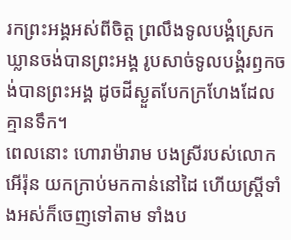រកព្រះអង្គអស់ពីចិត្ត ព្រលឹងទូលបង្គំស្រេកឃ្លានចង់បានព្រះអង្គ រូបសាច់ទូលបង្គំរឭកចង់បានព្រះអង្គ ដូចដីស្ងួតបែកក្រហែងដែលគ្មានទឹក។
ពេលនោះ ហោរាម៉ារាម បងស្រីរបស់លោកអើរ៉ុន យកក្រាប់មកកាន់នៅដៃ ហើយស្ត្រីទាំងអស់ក៏ចេញទៅតាម ទាំងប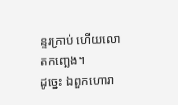ន្ទរក្រាប់ ហើយលោតកញ្ឆេង។
ដូច្នេះ ឯពួកហោរា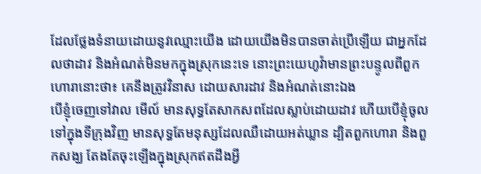ដែលថ្លែងទំនាយដោយនូវឈ្មោះយើង ដោយយើងមិនបានចាត់ប្រើឡើយ ជាអ្នកដែលថាដាវ និងអំណត់មិនមកក្នុងស្រុកនេះទេ នោះព្រះយេហូវ៉ាមានព្រះបន្ទូលពីពួកហោរានោះថា៖ គេនឹងត្រូវវិនាស ដោយសារដាវ និងអំណត់នោះឯង
បើខ្ញុំចេញទៅវាល មើល៍ មានសុទ្ធតែសាកសពដែលស្លាប់ដោយដាវ ហើយបើខ្ញុំចូលទៅក្នុងទីក្រុងវិញ មានសុទ្ធតែមនុស្សដែលឈឺដោយអត់ឃ្លាន ដ្បិតពួកហោរា និងពួកសង្ឃ តែងតែចុះឡើងក្នុងស្រុកឥតដឹងអ្វី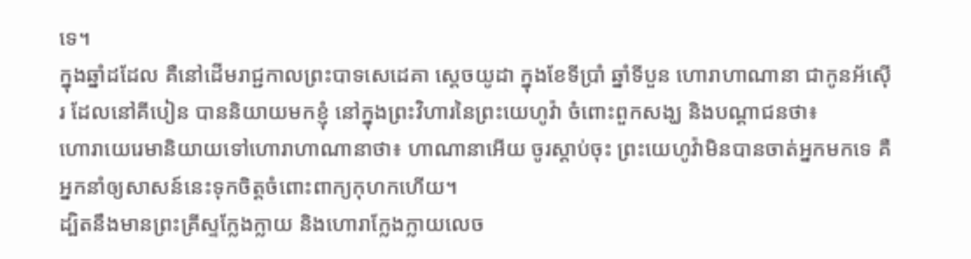ទេ។
ក្នុងឆ្នាំដដែល គឺនៅដើមរាជ្ជកាលព្រះបាទសេដេគា ស្តេចយូដា ក្នុងខែទីប្រាំ ឆ្នាំទីបួន ហោរាហាណានា ជាកូនអ័ស៊ើរ ដែលនៅគីបៀន បាននិយាយមកខ្ញុំ នៅក្នុងព្រះវិហារនៃព្រះយេហូវ៉ា ចំពោះពួកសង្ឃ និងបណ្ដាជនថា៖
ហោរាយេរេមានិយាយទៅហោរាហាណានាថា៖ ហាណានាអើយ ចូរស្តាប់ចុះ ព្រះយេហូវ៉ាមិនបានចាត់អ្នកមកទេ គឺអ្នកនាំឲ្យសាសន៍នេះទុកចិត្តចំពោះពាក្យកុហកហើយ។
ដ្បិតនឹងមានព្រះគ្រីស្ទក្លែងក្លាយ និងហោរាក្លែងក្លាយលេច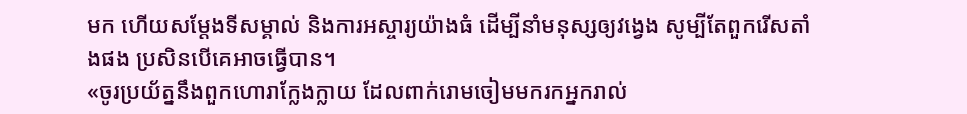មក ហើយសម្តែងទីសម្គាល់ និងការអស្ចារ្យយ៉ាងធំ ដើម្បីនាំមនុស្សឲ្យវង្វេង សូម្បីតែពួករើសតាំងផង ប្រសិនបើគេអាចធ្វើបាន។
«ចូរប្រយ័ត្ននឹងពួកហោរាក្លែងក្លាយ ដែលពាក់រោមចៀមមករកអ្នករាល់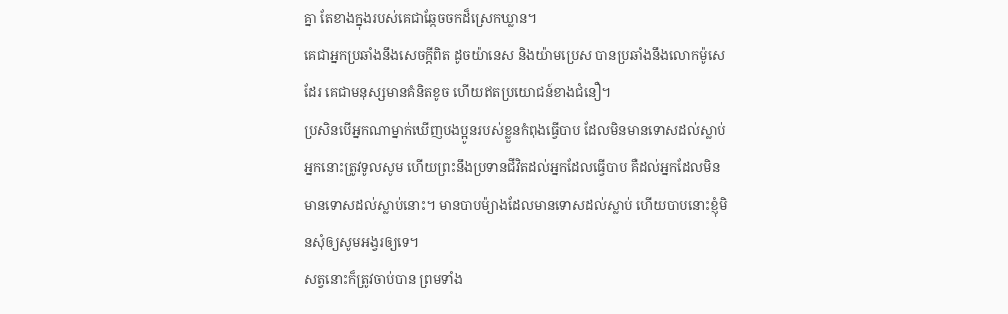គ្នា តែខាងក្នុងរបស់គេជាឆ្កែចចកដ៏ស្រេកឃ្លាន។
គេជាអ្នកប្រឆាំងនឹងសេចក្ដីពិត ដូចយ៉ានេស និងយ៉ាមប្រេស បានប្រឆាំងនឹងលោកម៉ូសេដែរ គេជាមនុស្សមានគំនិតខូច ហើយឥតប្រយោជន៍ខាងជំនឿ។
ប្រសិនបើអ្នកណាម្នាក់ឃើញបងប្អូនរបស់ខ្លួនកំពុងធ្វើបាប ដែលមិនមានទោសដល់ស្លាប់ អ្នកនោះត្រូវទូលសូម ហើយព្រះនឹងប្រទានជីវិតដល់អ្នកដែលធ្វើបាប គឺដល់អ្នកដែលមិនមានទោសដល់ស្លាប់នោះ។ មានបាបម៉្យាងដែលមានទោសដល់ស្លាប់ ហើយបាបនោះខ្ញុំមិនសុំឲ្យសូមអង្វរឲ្យទេ។
សត្វនោះក៏ត្រូវចាប់បាន ព្រមទាំង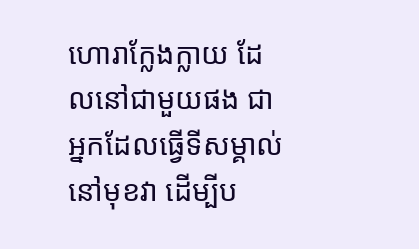ហោរាក្លែងក្លាយ ដែលនៅជាមួយផង ជាអ្នកដែលធ្វើទីសម្គាល់នៅមុខវា ដើម្បីប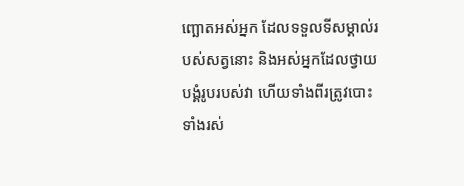ញ្ឆោតអស់អ្នក ដែលទទួលទីសម្គាល់របស់សត្វនោះ និងអស់អ្នកដែលថ្វាយបង្គំរូបរបស់វា ហើយទាំងពីរត្រូវបោះទាំងរស់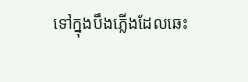ទៅក្នុងបឹងភ្លើងដែលឆេះ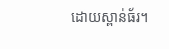ដោយស្ពាន់ធ័រ។